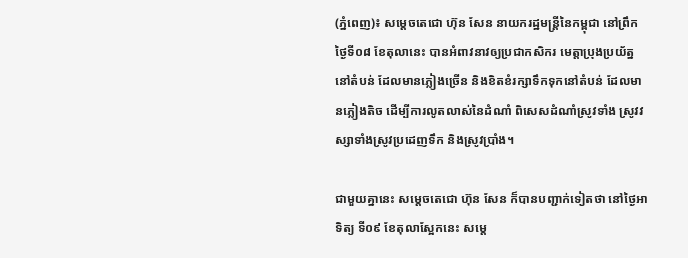(ភ្នំពេញ)៖ សម្តេចតេជោ ហ៊ុន សែន នាយករដ្ឋមន្ត្រីនៃកម្ពុជា នៅព្រឹកថ្ងៃទី០៨ ខែតុលានេះ បានអំពាវនាវឲ្យប្រជាកសិករ មេត្តាប្រុងប្រយ័ត្ននៅតំបន់ ដែលមានភ្លៀងច្រើន និងខិតខំរក្សាទឹកទុកនៅតំបន់ ដែលមានភ្លៀងតិច ដើម្បីការលូតលាស់នៃដំណាំ ពិសេសដំណាំស្រូវទាំង ស្រូវវស្សាទាំងស្រូវប្រដេញទឹក និងស្រូវប្រាំង។

ជាមួយគ្នានេះ សម្តេចតេជោ ហ៊ុន សែន ក៏បានបញ្ជាក់ទៀតថា នៅថ្ងៃអាទិត្យ ទី០៩ ខែតុលាស្អែកនេះ សម្តេ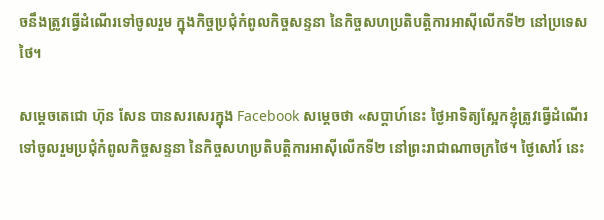ចនឹងត្រូវធ្វើដំណើរទៅចូលរួម ក្នុងកិច្ចប្រជុំកំពូលកិច្ចសន្ទនា នៃកិច្ចសហប្រតិបត្តិការអាស៊ីលើកទី២ នៅប្រទេសថៃ។

សម្តេចតេជោ ហ៊ុន សែន បានសរសេរក្នុង Facebook សម្តេចថា «សប្តាហ៍នេះ ថ្ងៃអាទិត្យស្អែកខ្ញុំត្រូវធ្វើដំណើរ ទៅចូលរួមប្រជុំកំពូលកិច្ចសន្ទនា នៃកិច្ចសហប្រតិបត្តិការអាស៊ីលើកទី២ នៅព្រះរាជាណាចក្រថៃ។ ថ្ងៃសៅរ៍ នេះ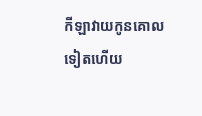កីឡាវាយកូនគោលទៀតហើយ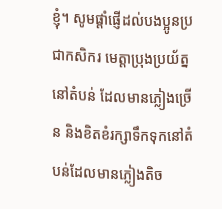ខ្ញុំ។ សូមផ្តាំផ្ញើដល់បងប្អូនប្រជាកសិករ មេត្តាប្រុងប្រយ័ត្ននៅតំបន់ ដែលមានភ្លៀងច្រើន និងខិតខំរក្សាទឹកទុកនៅតំបន់ដែលមានភ្លៀងតិច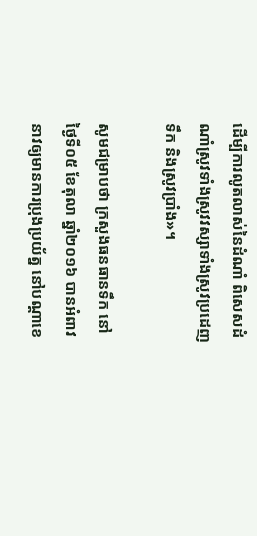ដើម្បីការលូតលាស់នៃដំណាំ ពិសេសដំណាំស្រូវទាំងស្រូវវស្សាទាំងស្រូវប្រដេញទឹក និងស្រូវប្រាំង»។

សូមជម្រាបថា ក្រសួងធនធានទឹក នៅថ្ងៃទី០៥ ខែតុលា ឆ្នាំ២០១៦ បានអំពាវនាវឲ្យមានការប្រុងប្រយ័ត្ន នៅបណ្តាខេ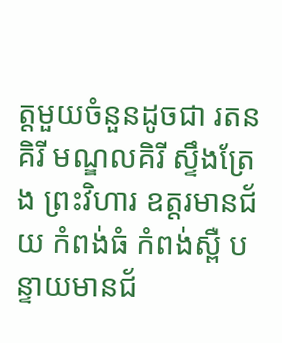ត្តមួយចំនួនដូចជា រតនគិរី មណ្ឌលគិរី ស្ទឹងត្រែង ព្រះវិហារ ឧត្តរមានជ័យ កំពង់ធំ កំពង់ស្ពឺ បន្ទាយមានជ័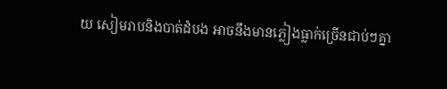យ សៀមរាបនិងបាត់ដំបង អាចនឹងមានភ្លៀងធ្លាក់ច្រើនជាប់ៗគ្នា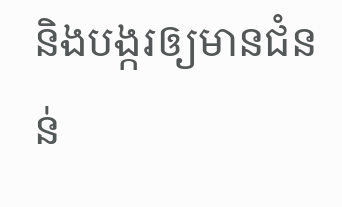និងបង្ករឲ្យមានជំនន់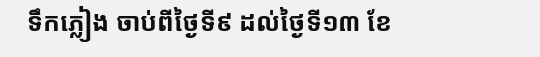ទឹកភ្លៀង ចាប់ពីថ្ងៃទី៩ ដល់ថ្ងៃទី១៣ ខែ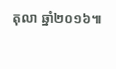តុលា ឆ្នាំ២០១៦៕